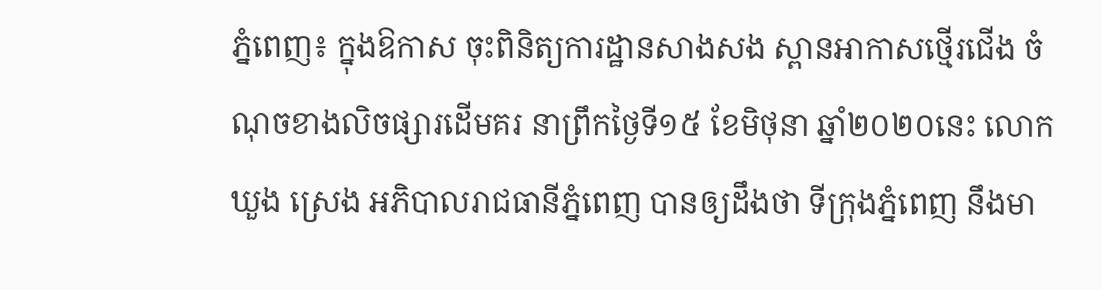ភ្នំពេញ៖ ក្នុងឱកាស ចុះពិនិត្យការដ្ឋានសាងសង ស្ពានអាកាសថ្មើរជើង ចំណុចខាងលិចផ្សារដើមគរ នាព្រឹកថ្ងៃទី១៥ ខែមិថុនា ឆ្នាំ២០២០នេះ លោក ឃួង ស្រេង អភិបាលរាជធានីភ្នំពេញ បានឲ្យដឹងថា ទីក្រុងភ្នំពេញ នឹងមា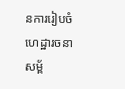នការរៀបចំ ហេដ្ឋារចនាសម្ព័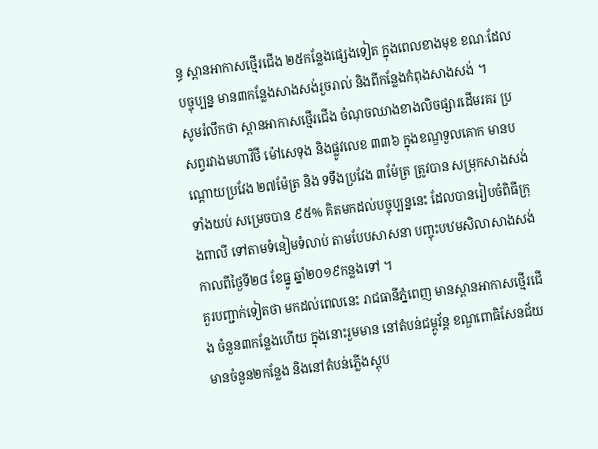ន្ធ ស្ពានអាកាសថ្មើរជើង ២៥កន្លែងផ្សេងទៀត ក្នុងពេលខាងមុខ ខណៈដែលបច្ចុប្បន្ន មាន៣កន្លែងសាងសង់រួចរាល់ និងពីកន្លែងកំពុងសាងសង់ ។
សូមរំលឹកថា ស្ពានអាកាសថ្មើរជើង ចំណុចឈាងខាងលិចផ្សារដើមរគរ ប្រសព្វរវាងមហាវិថី ម៉ៅសេទុង និងផ្លូវលេខ ៣៣៦ ក្នុងខណ្ឌទួលគោក មានបណ្ដោយប្រវែង ២៧ម៉ែត្រ និង ទទឹងប្រវែង ៣ម៉ែត្រ ត្រូវបាន សម្រុកសាងសង់ទាំងយប់ សម្រេចបាន ៩៥% គិតមកដល់បច្ចុប្បន្ននេះ ដែលបានរៀបចំពិធីក្រុងពាលី ទៅតាមទំនៀមទំលាប់ តាមបែបសាសនា បញ្ចុះបឋមសិលាសាងសង់ កាលពីថ្ងៃទី២៨ ខែធ្នូ ឆ្នាំ២០១៩កន្លងទៅ ។
គួរបញ្ជាក់ទៀតថា មកដល់ពេលនេះ រាជធានីភ្នំពេញ មានស្ពានអាកាសថ្មើរជើង ចំនួន៣កន្លែងហើយ ក្នុងនោះរួមមាន នៅតំបន់ជម្ពូវ័ន្ត ខណ្ឌពោធិសែនជ័យ មានចំនួន២កន្លែង និងនៅតំបន់ភ្លើងស្តុប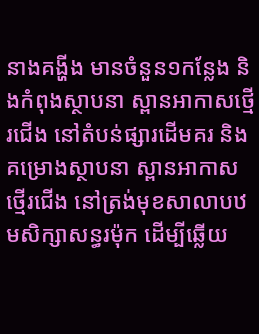នាងគង្ហីង មានចំនួន១កន្លែង និងកំពុងស្ថាបនា ស្ពានអាកាសថ្មើរជើង នៅតំបន់ផ្សារដើមគរ និងគម្រោងស្ថាបនា ស្ពានអាកាសថ្មើរជើង នៅត្រង់មុខសាលាបឋមសិក្សាសន្ធរម៉ុក ដើម្បីឆ្លើយ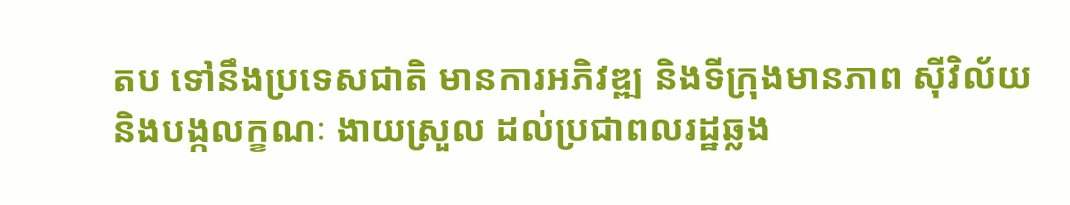តប ទៅនឹងប្រទេសជាតិ មានការអភិវឌ្ឍ និងទីក្រុងមានភាព ស៊ីវិល័យ និងបង្កលក្ខណៈ ងាយស្រួល ដល់ប្រជាពលរដ្ឋឆ្លង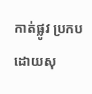កាត់ផ្លូវ ប្រកបដោយសុ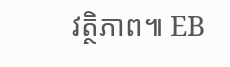វត្ថិភាព៕ EB